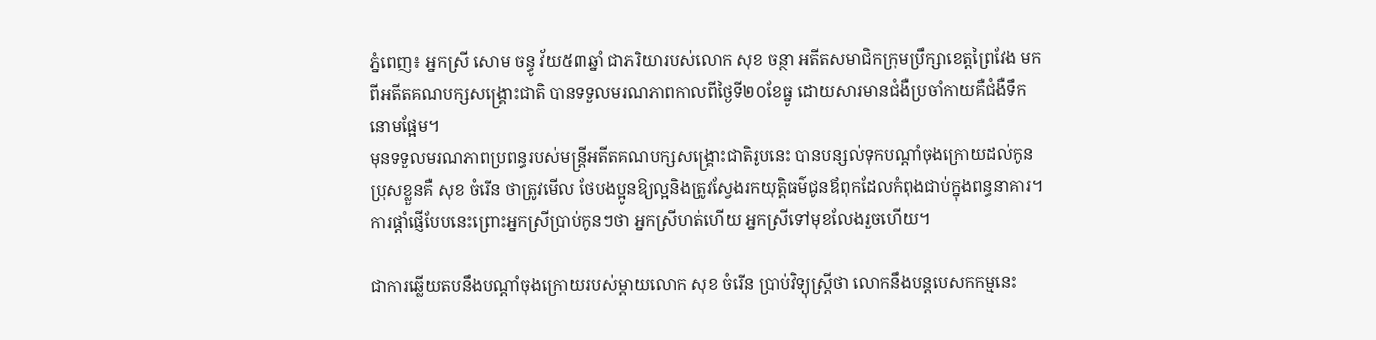ភ្នំពេញ៖ អ្នកស្រី សោម ចន្ធូ វ័យ៥៣ឆ្នាំ ជាភរិយារបស់លោក សុខ ចន្ថា អតីតសមាជិកក្រុមប្រឹក្សាខេត្តព្រៃវែង មកពីអតីតគណបក្សសង្គ្រោះជាតិ បានទទួលមរណភាពកាលពីថ្ងៃទី២០ខែធ្នូ ដោយសារមានជំងឺប្រចាំកាយគឺជំងឺទឹកនោមផ្អែម។
មុនទទួលមរណភាពប្រពន្ធរបស់មន្រ្តីអតីតគណបក្សសង្គ្រោះជាតិរូបនេះ បានបន្សល់ទុកបណ្តាំចុងក្រោយដល់កូនប្រុសខ្លួនគឺ សុខ ចំរើន ថាត្រូវមើល ថែបងប្អូនឱ្យល្អនិងត្រូវស្វែងរកយុត្តិធម៌ជូនឪពុកដែលកំពុងជាប់ក្នុងពន្ធនាគារ។ ការផ្តាំផ្ញើបែបនេះព្រោះអ្នកស្រីប្រាប់កូនៗថា អ្នកស្រីហត់ហើយ អ្នកស្រីទៅមុខលែងរួចហើយ។

ជាការឆ្លើយតបនឹងបណ្តាំចុងក្រោយរបស់ម្តាយលោក សុខ ចំរើន ប្រាប់វិទ្យុស្រ្តីថា លោកនឹងបន្តបេសកកម្មនេះ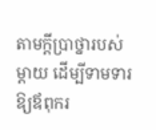តាមក្តីប្រាថ្នារបស់ម្តាយ ដើម្បីទាមទារឱ្យឪពុករ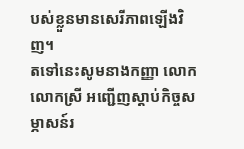បស់ខ្លួនមានសេរីភាពឡើងវិញ។
តទៅនេះសូមនាងកញ្ញា លោក លោកស្រី អញ្ជើញស្តាប់កិច្ចសម្ភាសន៍រ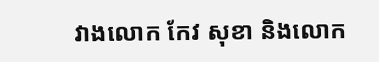វាងលោក កែវ សុខា និងលោក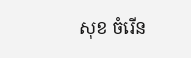សុខ ចំរើន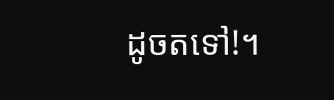ដូចតទៅ!។